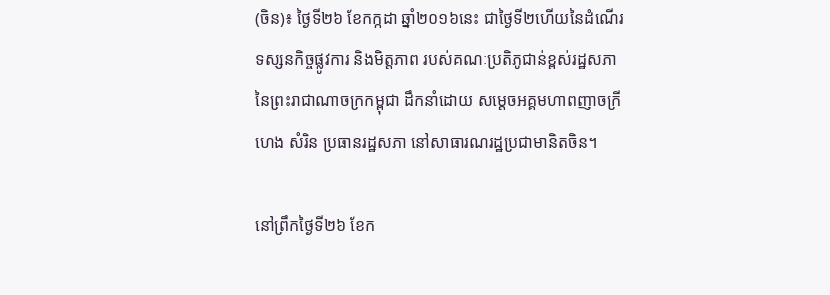(ចិន)៖ ថ្ងៃទី២៦ ខែកក្កដា ឆ្នាំ២០១៦នេះ ជាថ្ងៃទី២ហើយនៃដំណើរទស្សនកិច្ចផ្លូវការ និងមិត្តភាព របស់គណៈប្រតិភូជាន់ខ្ពស់រដ្ឋសភា នៃព្រះរាជាណាចក្រកម្ពុជា ដឹកនាំដោយ សម្តេចអគ្គមហាពញាចក្រី ហេង សំរិន ប្រធានរដ្ឋសភា នៅសាធារណរដ្ឋប្រជាមានិតចិន។

នៅព្រឹកថ្ងៃទី២៦ ខែក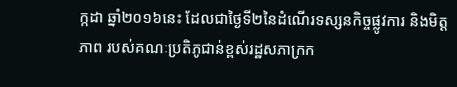ក្កដា ឆ្នាំ២០១៦នេះ ដែលជាថ្ងៃទី២នៃដំណើរទស្សនកិច្ចផ្លូវការ និងមិត្តភាព របស់គណៈប្រតិភូជាន់ខ្ពស់រដ្ឋសភាក្រក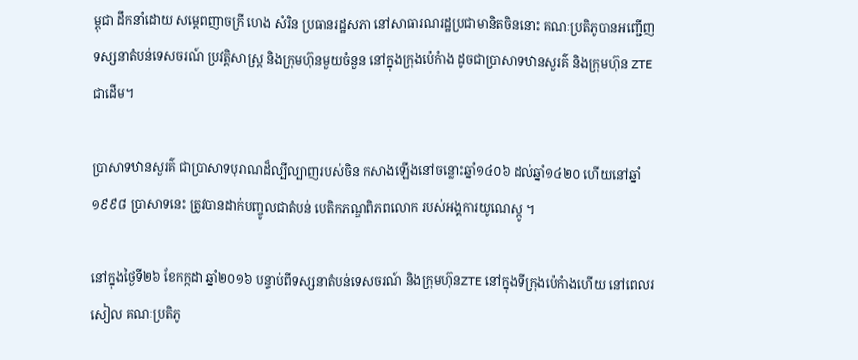ម្ពុជា ដឹកនាំដោយ សម្តេពញាចក្រី ហេង សំរិន ប្រធានរដ្ឋសភា នៅសាធារណរដ្ឋប្រជាមានិតចិននោះ គណៈប្រតិភូបានអញ្ជើញ ទស្សនាតំបន់ទេសចរណ៍ ប្រវត្តិសាស្រ្ត និងក្រុមហ៊ុនមួយចំនួន នៅក្នុងក្រុងប៉េកំាង ដូចជាប្រាសាទឋានសួរគ៌ និងក្រុមហ៊ុន ZTE ជាដើម។

ប្រាសាទឋានសួរគ៌ ជាប្រាសាទបុរាណដ៏ល្បីល្បាញរបស់ចិន កសាងឡើងនៅចន្លោះឆ្នាំ១៤០៦ ដល់ឆ្នាំ១៤២០ ហើយនៅឆ្នាំ១៩៩៨ ប្រាសាទនេះ ត្រូវបានដាក់បញ្ចូលជាតំបន់ បេតិកភណ្ឌពិភពលោក របស់អង្គការយូណេស្កូ ។

នៅក្នុងថ្ងៃទី២៦ ខែកក្កដា ឆ្នាំ២០១៦ បន្ទាប់ពីទស្សនាតំបន់ទេសចរណ៍ និងក្រុមហ៊ុនZTE នៅក្នុងទីក្រុងប៉េកំាងហើយ នៅពេលរសៀល គណៈប្រតិភូ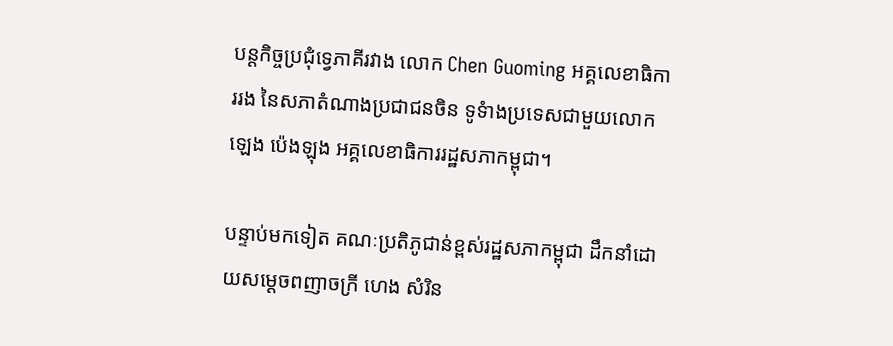បន្តកិច្ចប្រជុំទ្វេភាគីរវាង លោក Chen Guoming អគ្គលេខាធិការរង នៃសភាតំណាងប្រជាជនចិន ទូទំាងប្រទេសជាមួយលោក ឡេង ប៉េងឡុង អគ្គលេខាធិការរដ្ឋសភាកម្ពុជា។

បន្ទាប់មកទៀត គណៈប្រតិភូជាន់ខ្ពស់រដ្ឋសភាកម្ពុជា ដឹកនាំដោយសម្តេចពញាចក្រី ហេង សំរិន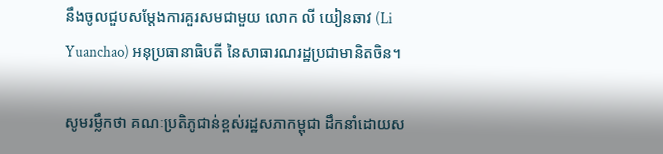នឹងចូលជួបសម្តែងការគួរសមជាមួយ លោក លី យៀនឆាវ (Li Yuanchao) អនុប្រធានាធិបតី នៃសាធារណរដ្ឋប្រជាមានិតចិន។

សូមរម្លឹកថា គណៈប្រតិភូជាន់ខ្ពស់រដ្ឋសភាកម្ពុជា ដឹកនាំដោយស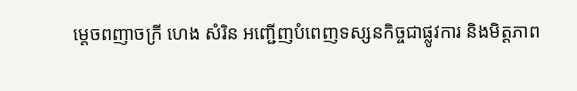ម្តេចពញាចក្រី ហេង សំរិន អញ្ជើញបំពេញទស្សនកិច្ចជាផ្លូវការ និងមិត្តភាព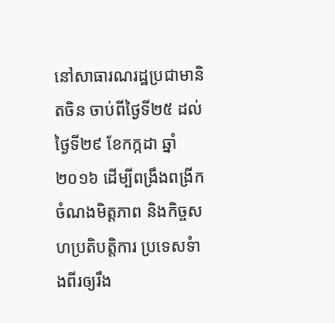នៅសាធារណរដ្ឋប្រជាមានិតចិន ចាប់ពីថ្ងៃទី២៥ ដល់ថ្ងៃទី២៩ ខែកក្កដា ឆ្នាំ២០១៦ ដើម្បីពង្រឹងពង្រីកចំណងមិត្តភាព និងកិច្ចសហប្រតិបត្តិការ ប្រទេសទំាងពីរឲ្យរឹង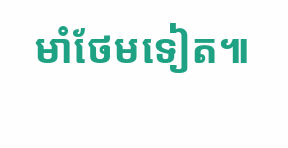មាំថែមទៀត៕